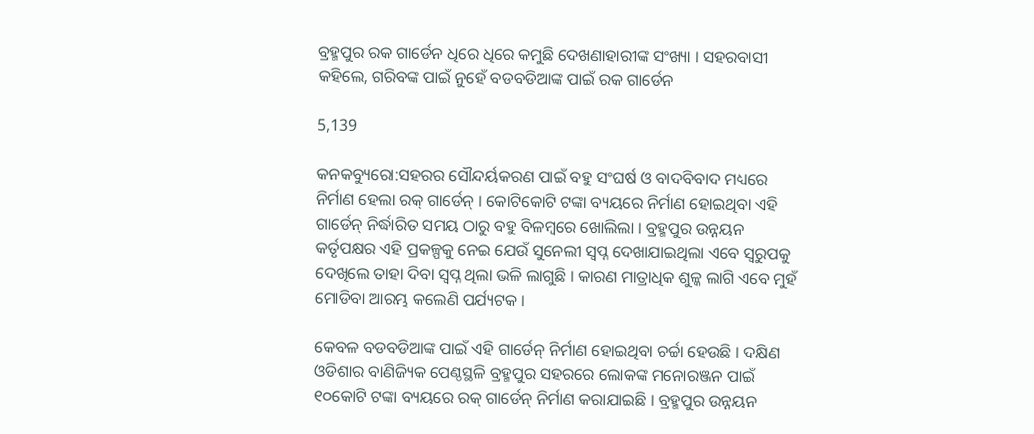ବ୍ରହ୍ମପୁର ରକ ଗାର୍ଡେନ ଧିରେ ଧିରେ କମୁଛି ଦେଖଣାହାରୀଙ୍କ ସଂଖ୍ୟା । ସହରବାସୀ କହିଲେ, ଗରିବଙ୍କ ପାଇଁ ନୁହେଁ ବଡବଡିଆଙ୍କ ପାଇଁ ରକ ଗାର୍ଡେନ

5,139

କନକବ୍ୟୁରୋ:ସହରର ସୌନ୍ଦର୍ୟକରଣ ପାଇଁ ବହୁ ସଂଘର୍ଷ ଓ ବାଦବିବାଦ ମଧ୍ୟରେ ନିର୍ମାଣ ହେଲା ରକ୍ ଗାର୍ଡେନ୍ । କୋଟିକୋଟି ଟଙ୍କା ବ୍ୟୟରେ ନିର୍ମାଣ ହୋଇଥିବା ଏହି ଗାର୍ଡେନ୍ ନିର୍ଦ୍ଧାରିତ ସମୟ ଠାରୁ ବହୁ ବିଳମ୍ବରେ ଖୋଲିଲା । ବ୍ରହ୍ମପୁର ଉନ୍ନୟନ କର୍ତୃପକ୍ଷର ଏହି ପ୍ରକଳ୍ପକୁ ନେଇ ଯେଉଁ ସୁନେଲୀ ସ୍ୱପ୍ନ ଦେଖାଯାଇଥିଲା ଏବେ ସ୍ୱରୁପକୁ ଦେଖିଲେ ତାହା ଦିବା ସ୍ୱପ୍ନ ଥିଲା ଭଳି ଲାଗୁଛି । କାରଣ ମାତ୍ରାଧିକ ଶୁଳ୍କ ଲାଗି ଏବେ ମୁହଁ ମୋଡିବା ଆରମ୍ଭ କଲେଣି ପର୍ଯ୍ୟଟକ ।

କେବଳ ବଡବଡିଆଙ୍କ ପାଇଁ ଏହି ଗାର୍ଡେନ୍ ନିର୍ମାଣ ହୋଇଥିବା ଚର୍ଚ୍ଚା ହେଉଛି । ଦକ୍ଷିଣ ଓଡିଶାର ବାଣିଜ୍ୟିକ ପେଣ୍ଠସ୍ଥଳି ବ୍ରହ୍ମପୁର ସହରରେ ଲୋକଙ୍କ ମନୋରଞ୍ଜନ ପାଇଁ ୧୦କୋଟି ଟଙ୍କା ବ୍ୟୟରେ ରକ୍ ଗାର୍ଡେନ୍ ନିର୍ମାଣ କରାଯାଇଛି । ବ୍ରହ୍ମପୁର ଉନ୍ନୟନ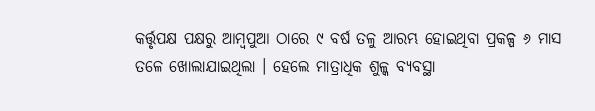କର୍ତ୍ତୃପକ୍ଷ ପକ୍ଷରୁ ଆମ୍ବପୁଆ ଠାରେ ୯ ବର୍ଷ ତଳୁ ଆରମ୍ଭ ହୋଇଥିବା ପ୍ରକଳ୍ପ ୬ ମାସ ତଳେ ଖୋଲାଯାଇଥିଲା । ହେଲେ ମାତ୍ରାଧିକ ଶୁଳ୍କ ବ୍ୟବସ୍ଥା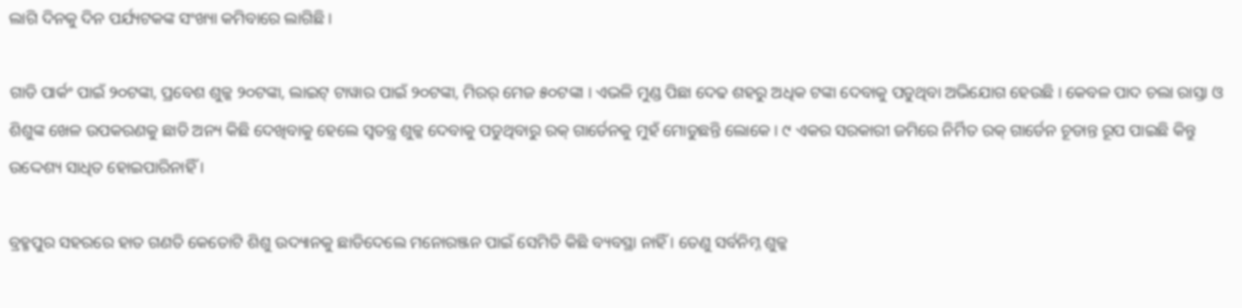ଲାଗି ଦିନକୁ ଦିନ ପର୍ଯ୍ୟଟକଙ୍କ ସଂଖ୍ୟା କମିବାରେ ଲାଗିଛି ।

ଗାଡି ପାର୍କଂ ପାଇଁ ୨୦ଟଙ୍କା, ପ୍ରବେଶ ଶୁଳ୍କ ୨୦ଟଙ୍କା, ଲାଇଟ୍ ଟାୱାର ପାଇଁ ୨୦ଟଙ୍କା, ମିରର୍ ମେଜ ୫୦ଟଙ୍କା । ଏଭଳି ମୁଣ୍ଡ ପିଛା ଦେଢ ଶହରୁ ଅଧିକ ଟଙ୍କା ଦେବାକୁ ପଡୁଥିବା ଅଭିଯୋଗ ହେଉଛି । କେବଳ ପାଦ ଚଲା ରାସ୍ତା ଓ ଶିଶୁଙ୍କ ଖେଳ ଉପକରଣକୁ ଛାଡି ଅନ୍ୟ କିଛି ଦେଖିବାକୁ ହେଲେ ସ୍ୱତନ୍ତ୍ର ଶୁଳ୍କ ଦେବାକୁ ପଡୁଥିବାରୁ ରକ୍ ଗାର୍ଡେନକୁ ମୁହଁ ମୋଡୁଛନ୍ତି ଲୋକେ । ୯ ଏକର ସରକାରୀ ଜମିରେ ନିର୍ମିତ ରକ୍ ଗାର୍ଡେନ ଚୂଡାନ୍ତ ରୂପ ପାଇଛି କିନ୍ତୁ ଉଦ୍ଦେଶ୍ୟ ସାଧିତ ହୋଇପାରିନାହିଁ ।

ବ୍ରହ୍ମପୁର ସହରରେ ହାତ ଗଣତି କେତୋଟି ଶିଶୁ ଉଦ୍ୟାନକୁ ଛାଡିଦେଲେ ମନୋରଞ୍ଜନ ପାଇଁ ସେମିତି କିଛି ବ୍ୟବସ୍ଥା ନାହିଁ । ତେଣୁ ସର୍ବନିମ୍ନ ଶୁଳ୍କ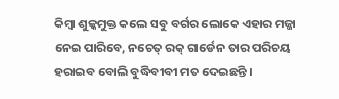କିମ୍ବା ଶୁଳ୍କମୁକ୍ତ କଲେ ସବୁ ବର୍ଗର ଲୋକେ ଏହାର ମଜ୍ଜା ନେଇ ପାରିବେ, ନଚେତ୍ ରକ୍ ଗାର୍ଡେନ ତାର ପରିଚୟ ହରାଇବ ବୋଲି ବୁଦ୍ଧିବୀବୀ ମତ ଦେଇଛନ୍ତି ।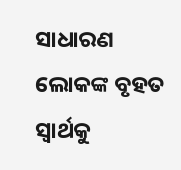ସାଧାରଣ ଲୋକଙ୍କ ବୃହତ ସ୍ୱାର୍ଥକୁ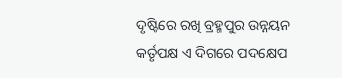ଦୃଷ୍ଟିରେ ରଖି ବ୍ରହ୍ମପୁର ଉନ୍ନୟନ କର୍ତୃପକ୍ଷ ଏ ଦିଗରେ ପଦକ୍ଷେପ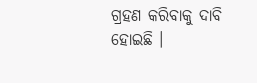ଗ୍ରହଣ କରିବାକୁ ଦାବି ହୋଇଛି ।